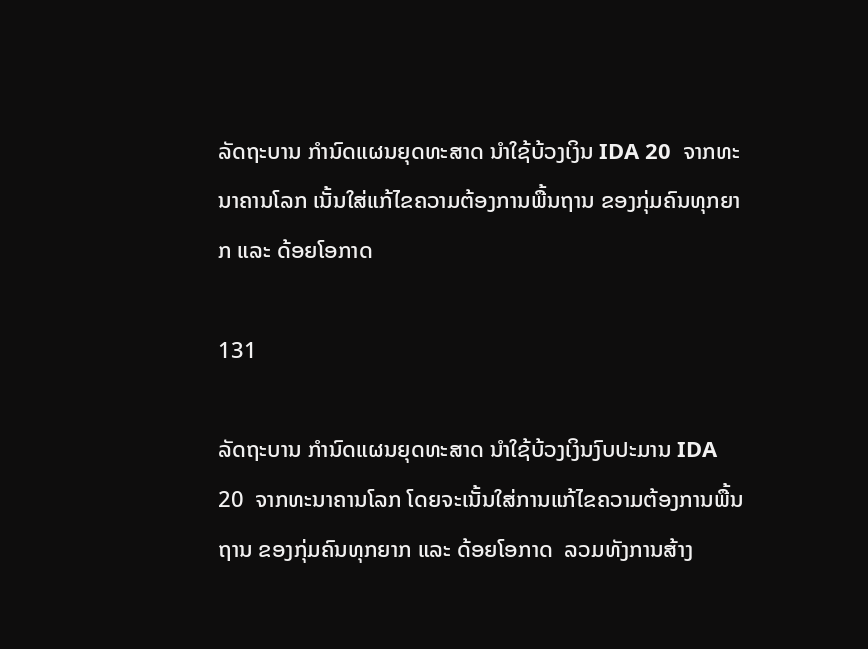ລັດຖະບານ ກຳນົດແຜນຍຸດທະສາດ ນຳໃຊ້ບ້ວງເງິນ IDA 20  ຈາກທະນາຄານໂລກ ເນັ້ນໃສ່ແກ້ໄຂຄວາມຕ້ອງການພື້ນຖານ ຂອງກຸ່ມຄົນທຸກຍາກ ແລະ ດ້ອຍໂອກາດ

131

ລັດຖະບານ ກຳນົດແຜນຍຸດທະສາດ ນຳໃຊ້ບ້ວງເງິນງົບປະມານ IDA 20  ຈາກທະນາຄານໂລກ ໂດຍຈະເນັ້ນໃສ່ການແກ້ໄຂຄວາມຕ້ອງການພື້ນຖານ ຂອງກຸ່ມຄົນທຸກຍາກ ແລະ ດ້ອຍໂອກາດ  ລວມທັງການສ້າງ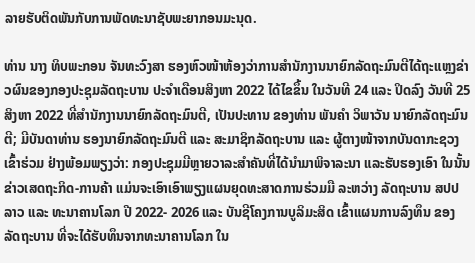ລາຍຮັບຕິດພັນກັບການພັດທະນາຊັບພະຍາກອນມະນຸດ.

ທ່ານ ນາງ ທິບພະກອນ ຈັນທະວົງສາ ຮອງຫົວໜ້າຫ້ອງວ່າການສຳນັກງານນາຍົກລັດຖະມົນຕີໄດ້ຖະແຫຼງຂ່າວຜົນຂອງກອງປະຊຸມລັດຖະບານ ປະຈໍາເດືອນສິງຫາ 2022 ໄດ້ໄຂຂຶ້ນ ໃນວັນທີ 24 ແລະ ປິດລົງ ວັນທີ 25 ສິງຫາ 2022 ທີ່ສຳນັກງານນາຍົກລັດຖະມົນຕີ, ເປັນປະທານ ຂອງທ່ານ ພັນຄຳ ວິພາວັນ ນາຍົກລັດຖະມົນຕີ; ມີບັນດາທ່ານ ຮອງນາຍົກລັດຖະມົນຕີ ແລະ ສະມາຊິກລັດຖະບານ ແລະ ຜູ້ຕາງໜ້າຈາກບັນດາກະຊວງ ເຂົ້າຮ່ວມ ຢ່າງພ້ອມພຽງວ່າ: ກອງປະຊຸມມີຫຼາຍວາລະສຳຄັນທີ່ໄດ້ນຳມາພິຈາລະນາ ແລະຮັບຮອງເອົາ ໃນນັ້ນ ຂ່າວເສດຖະກິດ-ການຄ້າ ແມ່ນຈະເອົາເອົາພຽງແຜນຍຸດທະສາດການຮ່ວມມື ລະຫວ່າງ ລັດຖະບານ ສປປ ລາວ ແລະ ທະນາຄານໂລກ ປີ 2022- 2026 ແລະ ບັນຊີໂຄງການບູລິມະສິດ ເຂົ້າແຜນການລົງທຶນ ຂອງລັດຖະບານ ທີ່ຈະໄດ້ຮັບທຶນຈາກທະນາຄານໂລກ ໃນ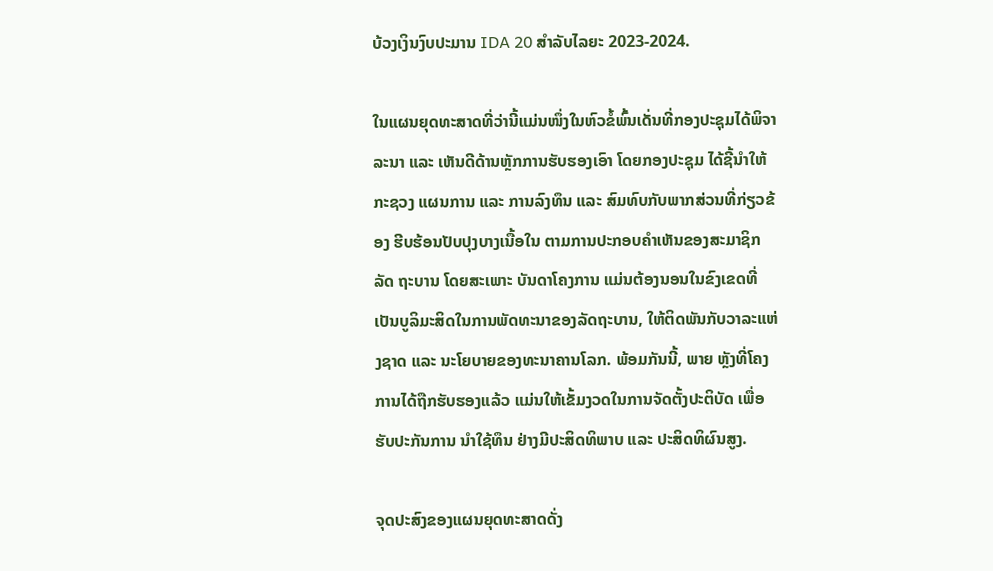ບ້ວງເງິນງົບປະມານ IDA 20 ສໍາລັບໄລຍະ 2023-2024.

ໃນແຜນຍຸດທະສາດທີ່ວ່ານີ້ແມ່ນໜຶ່ງໃນຫົວຂໍ້ພົ້ນເດັ່ນທີ່ກອງປະຊຸມໄດ້ພິຈາລະນາ ແລະ ເຫັນດີດ້ານຫຼັກການຮັບຮອງເອົາ ໂດຍກອງປະຊຸມ ໄດ້ຊີ້ນໍາໃຫ້ກະຊວງ ແຜນການ ແລະ ການລົງທຶນ ແລະ ສົມທົບກັບພາກສ່ວນທີ່ກ່ຽວຂ້ອງ ຮີບຮ້ອນປັບປຸງບາງເນື້ອໃນ ຕາມການປະກອບຄຳເຫັນຂອງສະມາຊິກລັດ ຖະບານ ໂດຍສະເພາະ ບັນດາໂຄງການ ແມ່ນຕ້ອງນອນໃນຂົງເຂດທີ່ເປັນບູລິມະສິດໃນການພັດທະນາຂອງລັດຖະບານ, ໃຫ້ຕິດພັນກັບວາລະແຫ່ງຊາດ ແລະ ນະໂຍບາຍຂອງທະນາຄານໂລກ. ພ້ອມກັນນີ້, ພາຍ ຫຼັງທີ່ໂຄງການໄດ້ຖືກຮັບຮອງແລ້ວ ແມ່ນໃຫ້ເຂັ້ມງວດໃນການຈັດຕັ້ງປະຕິບັດ ເພື່ອຮັບປະກັນການ ນໍາໃຊ້ທຶນ ຢ່າງມີປະສິດທິພາບ ແລະ ປະສິດທິຜົນສູງ.

ຈຸດປະສົງຂອງແຜນຍຸດທະສາດດັ່ງ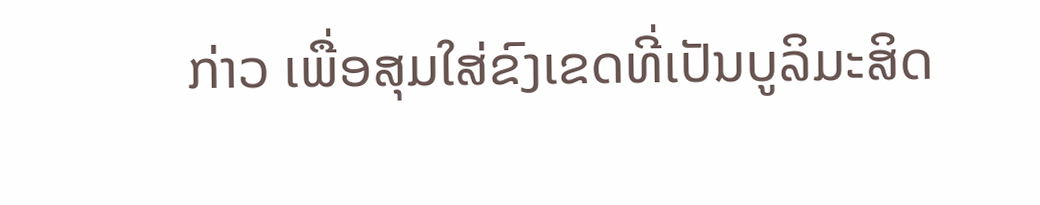ກ່າວ ເພື່ອສຸມໃສ່ຂົງເຂດທີ່ເປັນບູລິມະສິດ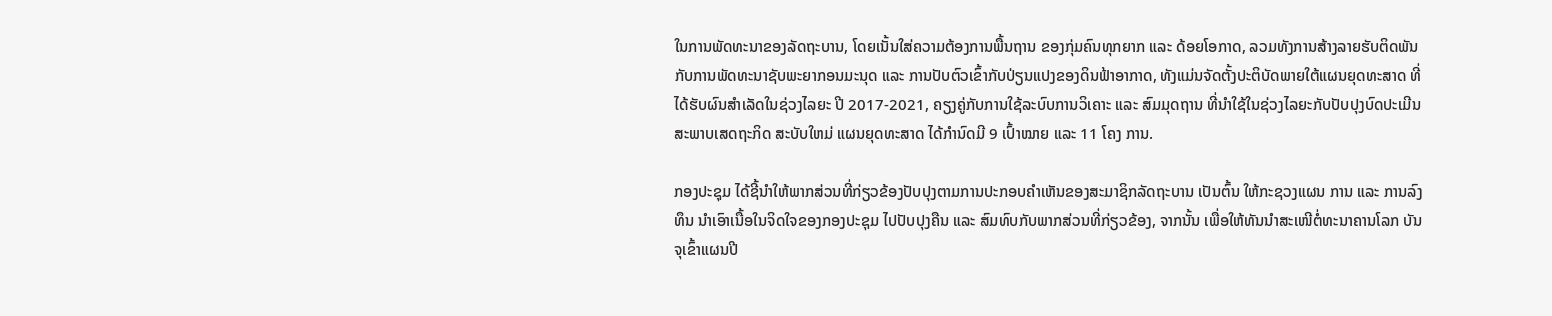ໃນການພັດທະນາຂອງລັດຖະບານ, ໂດຍເນັ້ນໃສ່ຄວາມຕ້ອງການພື້ນຖານ ຂອງກຸ່ມຄົນທຸກຍາກ ແລະ ດ້ອຍໂອກາດ, ລວມທັງການສ້າງລາຍຮັບຕິດພັນກັບການພັດທະນາຊັບພະຍາກອນມະນຸດ ແລະ ການປັບຕົວເຂົ້າກັບປ່ຽນແປງຂອງດິນຟ້າອາກາດ, ທັງແມ່ນຈັດຕັ້ງປະຕິບັດພາຍໃຕ້ແຜນຍຸດທະສາດ ທີ່ໄດ້ຮັບຜົນສໍາເລັດໃນຊ່ວງໄລຍະ ປີ 2017-2021, ຄຽງຄູ່ກັບການໃຊ້ລະບົບການວິເຄາະ ແລະ ສົມມຸດຖານ ທີ່ນໍາໃຊ້ໃນຊ່ວງໄລຍະກັບປັບປຸງບົດປະເມີນສະພາບເສດຖະກິດ ສະບັບໃຫມ່ ແຜນຍຸດທະສາດ ໄດ້ກຳນົດມີ 9 ເປົ້າໝາຍ ແລະ 11 ໂຄງ ການ.

ກອງປະຊຸມ ໄດ້ຊີ້ນໍາໃຫ້ພາກສ່ວນທີ່ກ່ຽວຂ້ອງປັບປຸງຕາມການປະກອບຄໍາເຫັນຂອງສະມາຊິກລັດຖະບານ ເປັນຕົ້ນ ໃຫ້ກະຊວງແຜນ ການ ແລະ ການລົງທຶນ ນຳເອົາເນື້ອໃນຈິດໃຈຂອງກອງປະຊຸມ ໄປປັບປຸງຄືນ ແລະ ສົມທົບກັບພາກສ່ວນທີ່ກ່ຽວຂ້ອງ, ຈາກນັ້ນ ເພື່ອໃຫ້ທັນນຳສະເໜີຕໍ່ທະນາຄານໂລກ ບັນຈຸເຂົ້າແຜນປີ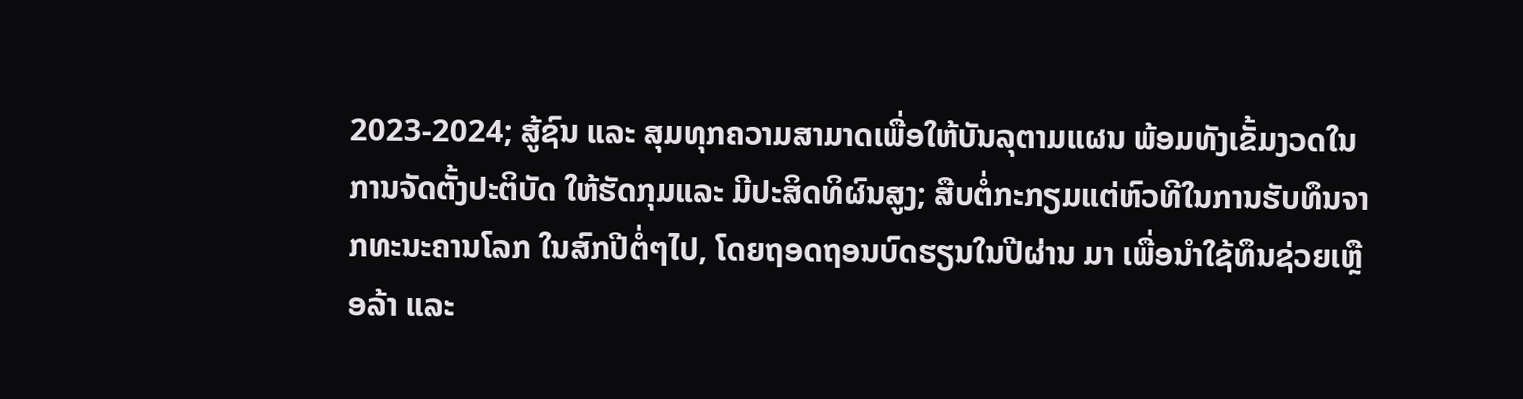2023-2024; ສູ້ຊົນ ແລະ ສຸມທຸກຄວາມສາມາດເພື່ອໃຫ້ບັນລຸຕາມແຜນ ພ້ອມທັງເຂັ້ມງວດໃນການຈັດຕັ້ງປະຕິບັດ ໃຫ້ຮັດກຸມແລະ ມີປະສິດທິຜົນສູງ; ສືບຕໍ່ກະກຽມແຕ່ຫົວທີໃນການຮັບທຶນຈາກທະນະຄານໂລກ ໃນສົກປີຕໍ່ໆໄປ, ໂດຍຖອດຖອນບົດຮຽນໃນປີຜ່ານ ມາ ເພື່ອນໍາໃຊ້ທຶນຊ່ວຍເຫຼືອລ້າ ແລະ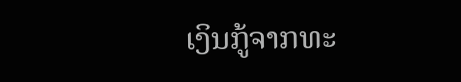ເງິນກູ້ຈາກທະ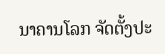ນາຄານໂລກ ຈັດຕັ້ງປະ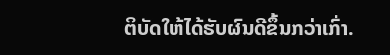ຕິບັດໃຫ້ໄດ້ຮັບຜົນດີຂຶ້ນກວ່າເກົ່າ.